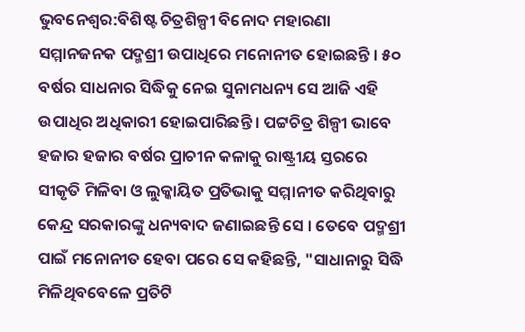ଭୁବନେଶ୍ୱର:ବିଶିଷ୍ଟ ଚିତ୍ରଶିଳ୍ପୀ ବିନୋଦ ମହାରଣା ସମ୍ମାନଜନକ ପଦ୍ମଶ୍ରୀ ଉପାଧିରେ ମନୋନୀତ ହୋଇଛନ୍ତି । ୫୦ ବର୍ଷର ସାଧନାର ସିଦ୍ଧିକୁ ନେଇ ସୁନାମଧନ୍ୟ ସେ ଆଜି ଏହି ଉପାଧିର ଅଧିକାରୀ ହୋଇପାରିଛନ୍ତି । ପଟ୍ଟଚିତ୍ର ଶିଳ୍ପୀ ଭାବେ ହଜାର ହଜାର ବର୍ଷର ପ୍ରାଚୀନ କଳାକୁ ରାଷ୍ଟ୍ରୀୟ ସ୍ତରରେ ସୀକୃତି ମିଳିବା ଓ ଲୁକ୍କାୟିତ ପ୍ରତିଭାକୁ ସମ୍ମାନୀତ କରିଥିବାରୁ କେନ୍ଦ୍ର ସରକାରଙ୍କୁ ଧନ୍ୟବାଦ ଜଣାଇଛନ୍ତି ସେ । ତେବେ ପଦ୍ମଶ୍ରୀ ପାଇଁ ମନୋନୀତ ହେବା ପରେ ସେ କହିଛନ୍ତି, "ସାଧାନାରୁ ସିଦ୍ଧି ମିଳିଥିବବେଳେ ପ୍ରତିଟି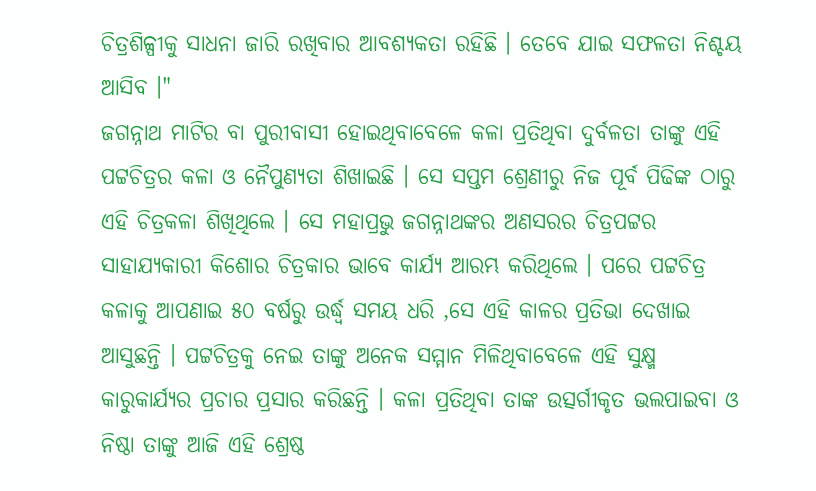ଚିତ୍ରଶିଳ୍ପୀକୁ ସାଧନା ଜାରି ରଖିବାର ଆବଶ୍ୟକତା ରହିଛି । ତେବେ ଯାଇ ସଫଳତା ନିଶ୍ଚୟ ଆସିବ ।"
ଜଗନ୍ନାଥ ମାଟିର ବା ପୁରୀବାସୀ ହୋଇଥିବାବେଳେ କଳା ପ୍ରତିଥିବା ଦୁର୍ବଳତା ତାଙ୍କୁ ଏହି ପଟ୍ଟଚିତ୍ରର କଳା ଓ ନୈପୁଣ୍ୟତା ଶିଖାଇଛି । ସେ ସପ୍ତମ ଶ୍ରେଣୀରୁ ନିଜ ପୂର୍ବ ପିଢିଙ୍କ ଠାରୁ ଏହି ଚିତ୍ରକଳା ଶିଖିଥିଲେ । ସେ ମହାପ୍ରଭୁ ଜଗନ୍ନାଥଙ୍କର ଅଣସରର ଚିତ୍ରପଟ୍ଟର ସାହାଯ୍ୟକାରୀ କିଶୋର ଚିତ୍ରକାର ଭାବେ କାର୍ଯ୍ୟ ଆରମ୍ଭ କରିଥିଲେ । ପରେ ପଟ୍ଟଚିତ୍ର କଳାକୁ ଆପଣାଇ ୫୦ ବର୍ଷରୁ ଉର୍ଦ୍ଧ୍ବ ସମୟ ଧରି ,ସେ ଏହି କାଳର ପ୍ରତିଭା ଦେଖାଇ ଆସୁଛନ୍ତି । ପଟ୍ଟଚିତ୍ରକୁ ନେଇ ତାଙ୍କୁ ଅନେକ ସମ୍ମାନ ମିଳିଥିବାବେଳେ ଏହି ସୁକ୍ଷ୍ମ କାରୁକାର୍ଯ୍ୟର ପ୍ରଚାର ପ୍ରସାର କରିଛନ୍ତି । କଳା ପ୍ରତିଥିବା ତାଙ୍କ ଉତ୍ସର୍ଗୀକୃତ ଭଲପାଇବା ଓ ନିଷ୍ଠା ତାଙ୍କୁ ଆଜି ଏହି ଶ୍ରେଷ୍ଠ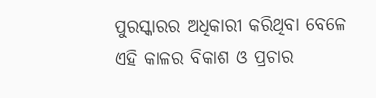ପୁରସ୍କାରର ଅଧିକାରୀ କରିଥିବା ବେଳେ ଏହି କାଳର ବିକାଶ ଓ ପ୍ରଚାର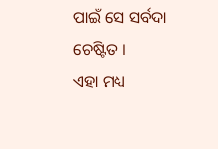ପାଇଁ ସେ ସର୍ବଦା ଚେଷ୍ଟିତ ।
ଏହା ମଧ୍ୟ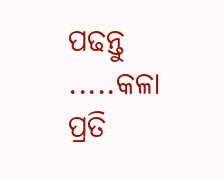ପଢନ୍ତୁ .....କଳା ପ୍ରତି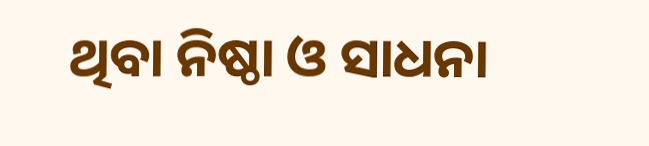ଥିବା ନିଷ୍ଠା ଓ ସାଧନା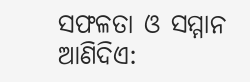ସଫଳତା ଓ ସମ୍ମାନ ଆଣିଦିଏ: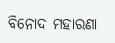ବିନୋଦ ମହାରଣା